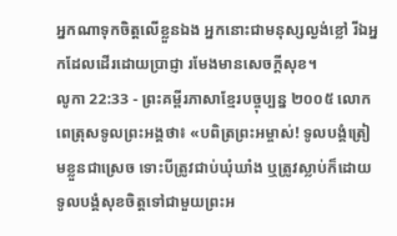អ្នកណាទុកចិត្តលើខ្លួនឯង អ្នកនោះជាមនុស្សល្ងង់ខ្លៅ រីឯអ្នកដែលដើរដោយប្រាជ្ញា រមែងមានសេចក្ដីសុខ។
លូកា 22:33 - ព្រះគម្ពីរភាសាខ្មែរបច្ចុប្បន្ន ២០០៥ លោកពេត្រុសទូលព្រះអង្គថា៖ «បពិត្រព្រះអម្ចាស់! ទូលបង្គំត្រៀមខ្លួនជាស្រេច ទោះបីត្រូវជាប់ឃុំឃាំង ឬត្រូវស្លាប់ក៏ដោយ ទូលបង្គំសុខចិត្តទៅជាមួយព្រះអ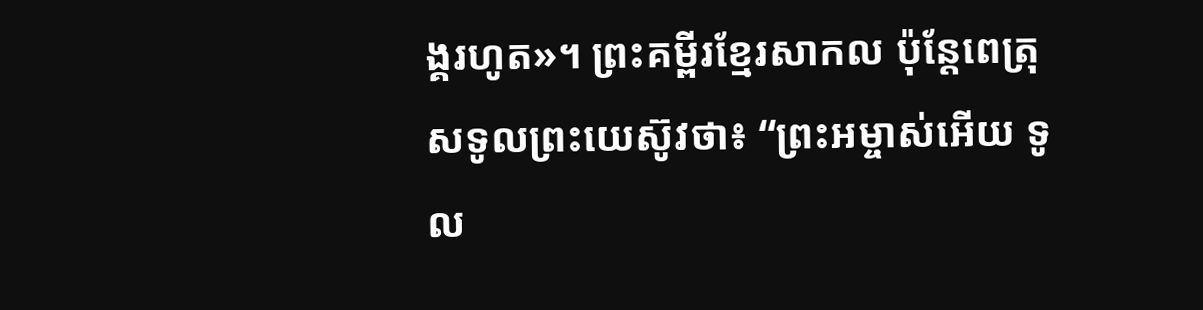ង្គរហូត»។ ព្រះគម្ពីរខ្មែរសាកល ប៉ុន្តែពេត្រុសទូលព្រះយេស៊ូវថា៖ “ព្រះអម្ចាស់អើយ ទូល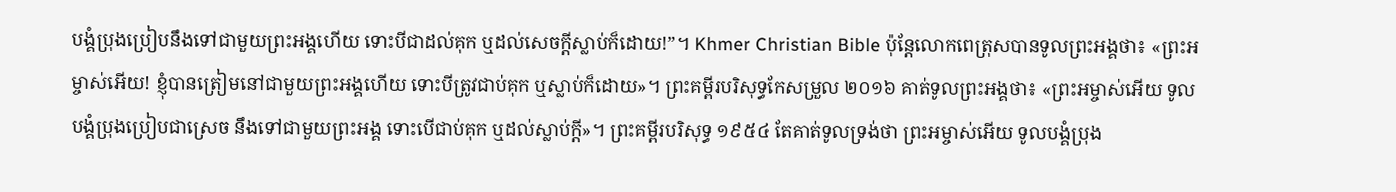បង្គំប្រុងប្រៀបនឹងទៅជាមួយព្រះអង្គហើយ ទោះបីជាដល់គុក ឬដល់សេចក្ដីស្លាប់ក៏ដោយ!”។ Khmer Christian Bible ប៉ុន្ដែលោកពេត្រុសបានទូលព្រះអង្គថា៖ «ព្រះអម្ចាស់អើយ! ខ្ញុំបានត្រៀមនៅជាមួយព្រះអង្គហើយ ទោះបីត្រូវជាប់គុក ឬស្លាប់ក៏ដោយ»។ ព្រះគម្ពីរបរិសុទ្ធកែសម្រួល ២០១៦ គាត់ទូលព្រះអង្គថា៖ «ព្រះអម្ចាស់អើយ ទូលបង្គំប្រុងប្រៀបជាស្រេច នឹងទៅជាមួយព្រះអង្គ ទោះបើជាប់គុក ឬដល់ស្លាប់ក្តី»។ ព្រះគម្ពីរបរិសុទ្ធ ១៩៥៤ តែគាត់ទូលទ្រង់ថា ព្រះអម្ចាស់អើយ ទូលបង្គំប្រុង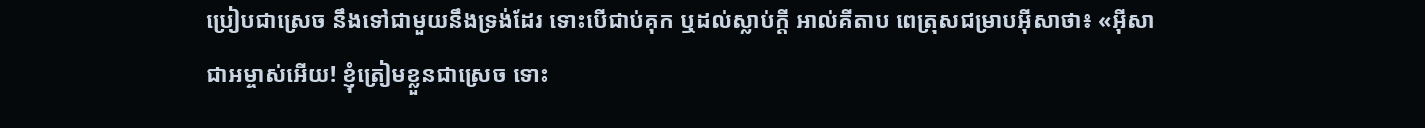ប្រៀបជាស្រេច នឹងទៅជាមួយនឹងទ្រង់ដែរ ទោះបើជាប់គុក ឬដល់ស្លាប់ក្តី អាល់គីតាប ពេត្រុសជម្រាបអ៊ីសាថា៖ «អ៊ីសាជាអម្ចាស់អើយ! ខ្ញុំត្រៀមខ្លួនជាស្រេច ទោះ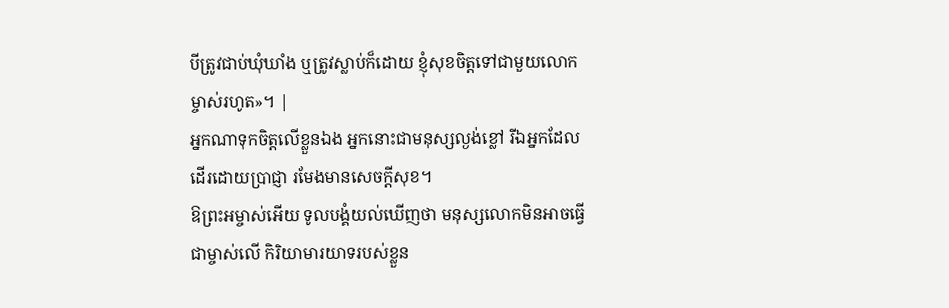បីត្រូវជាប់ឃុំឃាំង ឬត្រូវស្លាប់ក៏ដោយ ខ្ញុំសុខចិត្ដទៅជាមួយលោកម្ចាស់រហូត»។ |
អ្នកណាទុកចិត្តលើខ្លួនឯង អ្នកនោះជាមនុស្សល្ងង់ខ្លៅ រីឯអ្នកដែលដើរដោយប្រាជ្ញា រមែងមានសេចក្ដីសុខ។
ឱព្រះអម្ចាស់អើយ ទូលបង្គំយល់ឃើញថា មនុស្សលោកមិនអាចធ្វើជាម្ចាស់លើ កិរិយាមារយាទរបស់ខ្លួន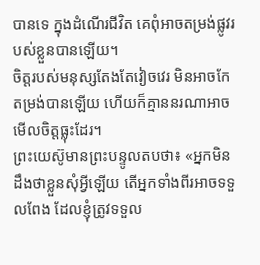បានទេ ក្នុងដំណើរជីវិត គេពុំអាចតម្រង់ផ្លូវរបស់ខ្លួនបានឡើយ។
ចិត្តរបស់មនុស្សតែងតែវៀចវេរ មិនអាចកែតម្រង់បានឡើយ ហើយក៏គ្មាននរណាអាចមើលចិត្តធ្លុះដែរ។
ព្រះយេស៊ូមានព្រះបន្ទូលតបថា៖ «អ្នកមិនដឹងថាខ្លួនសុំអ្វីឡើយ តើអ្នកទាំងពីរអាចទទួលពែង ដែលខ្ញុំត្រូវទទួល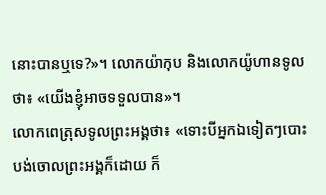នោះបានឬទេ?»។ លោកយ៉ាកុប និងលោកយ៉ូហានទូលថា៖ «យើងខ្ញុំអាចទទួលបាន»។
លោកពេត្រុសទូលព្រះអង្គថា៖ «ទោះបីអ្នកឯទៀតៗបោះបង់ចោលព្រះអង្គក៏ដោយ ក៏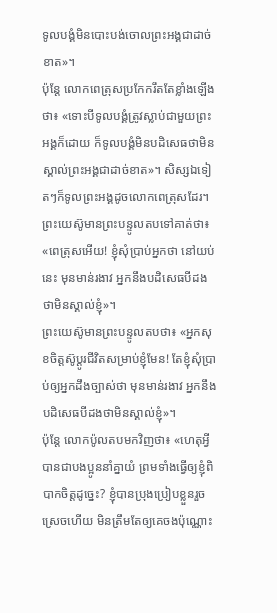ទូលបង្គំមិនបោះបង់ចោលព្រះអង្គជាដាច់ខាត»។
ប៉ុន្តែ លោកពេត្រុសប្រកែករឹតតែខ្លាំងឡើងថា៖ «ទោះបីទូលបង្គំត្រូវស្លាប់ជាមួយព្រះអង្គក៏ដោយ ក៏ទូលបង្គំមិនបដិសេធថាមិនស្គាល់ព្រះអង្គជាដាច់ខាត»។ សិស្សឯទៀតៗក៏ទូលព្រះអង្គដូចលោកពេត្រុសដែរ។
ព្រះយេស៊ូមានព្រះបន្ទូលតបទៅគាត់ថា៖ «ពេត្រុសអើយ! ខ្ញុំសុំប្រាប់អ្នកថា នៅយប់នេះ មុនមាន់រងាវ អ្នកនឹងបដិសេធបីដងថាមិនស្គាល់ខ្ញុំ»។
ព្រះយេស៊ូមានព្រះបន្ទូលតបថា៖ «អ្នកសុខចិត្តស៊ូប្ដូរជីវិតសម្រាប់ខ្ញុំមែន! តែខ្ញុំសុំប្រាប់ឲ្យអ្នកដឹងច្បាស់ថា មុនមាន់រងាវ អ្នកនឹងបដិសេធបីដងថាមិនស្គាល់ខ្ញុំ»។
ប៉ុន្តែ លោកប៉ូលតបមកវិញថា៖ «ហេតុអ្វីបានជាបងប្អូននាំគ្នាយំ ព្រមទាំងធ្វើឲ្យខ្ញុំពិបាកចិត្តដូច្នេះ? ខ្ញុំបានប្រុងប្រៀបខ្លួនរួចស្រេចហើយ មិនត្រឹមតែឲ្យគេចងប៉ុណ្ណោះ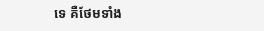ទេ គឺថែមទាំង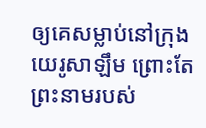ឲ្យគេសម្លាប់នៅក្រុងយេរូសាឡឹម ព្រោះតែព្រះនាមរបស់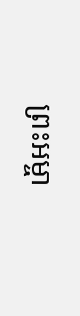ព្រះអម្ចា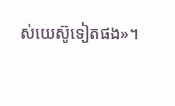ស់យេស៊ូទៀតផង»។